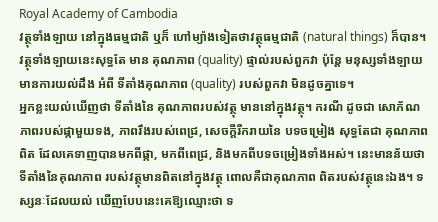Royal Academy of Cambodia
វត្ថុទាំងឡាយ នៅក្នុងធម្មជាតិ ឬក៏ ហៅម្យ៉ាងទៀតថាវត្ថុធម្មជាតិ (natural things) ក៏បាន។ វត្ថុទាំងឡាយនេះសុទ្ធតែ មាន គុណភាព (quality) ផ្ទាល់របស់ពួកវា ប៉ុន្តែ មនុស្សទាំងឡាយមានការយល់ដឹង អំពី ទីតាំងគុណភាព (quality) របស់ពួកវា មិនដូចគ្នាទេ។
អ្នកខ្លះយល់ឃើញថា ទីតាំងនៃ គុណភាពរបស់វត្ថុ មាននៅក្នុងវត្ថុ។ ករណី ដូចជា សោភ័ណភាពរបស់ផ្កាមួយទង, ភាពរឹងរបស់ពេជ្រ, សេចក្ដីរីករាយនៃ បទចម្រៀង សុទ្ធតែជា គុណភាពពិត ដែលគេទាញបានមកពីផ្កា, មកពីពេជ្រ, និងមកពីបទចម្រៀងទាំងអស់។ នេះមានន័យថា ទីតាំងនៃគុណភាព របស់វត្ថុមានពិតនៅក្នុងវត្ថុ ពោលគឺជាគុណភាព ពិតរបស់វត្ថុនេះឯង។ ទស្សនៈដែលយល់ ឃើញបែបនេះគេឱ្យឈ្មោះថា ទ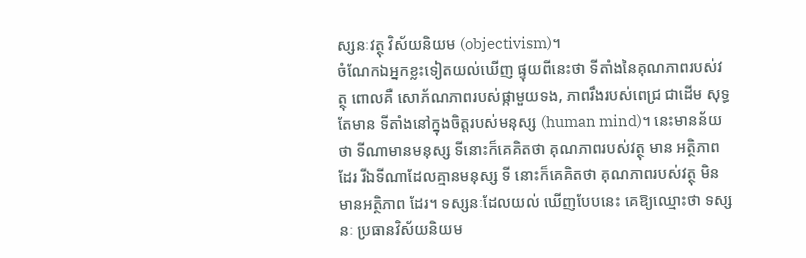ស្សនៈវត្ថុ វិស័យនិយម (objectivism)។
ចំណែកឯអ្នកខ្លះទៀតយល់ឃើញ ផ្ទុយពីនេះថា ទីតាំងនៃគុណភាពរបស់វត្ថុ ពោលគឺ សោភ័ណភាពរបស់ផ្កាមួយទង, ភាពរឹងរបស់ពេជ្រ ជាដើម សុទ្ធតែមាន ទីតាំងនៅក្នុងចិត្តរបស់មនុស្ស (human mind)។ នេះមានន័យថា ទីណាមានមនុស្ស ទីនោះក៏គេគិតថា គុណភាពរបស់វត្ថុ មាន អត្ថិភាពដែរ រីឯទីណាដែលគ្មានមនុស្ស ទី នោះក៏គេគិតថា គុណភាពរបស់វត្ថុ មិន មានអត្ថិភាព ដែរ។ ទស្សនៈដែលយល់ ឃើញបែបនេះ គេឱ្យឈ្មោះថា ទស្សនៈ ប្រធានវិស័យនិយម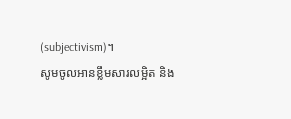(subjectivism)។
សូមចូលអានខ្លឹមសារលម្អិត និង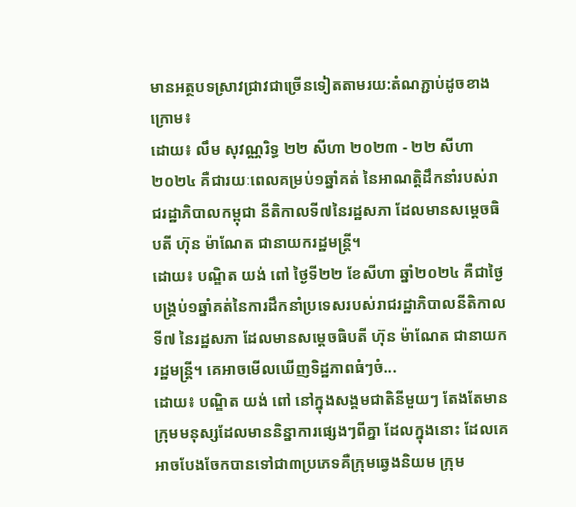មានអត្ថបទស្រាវជ្រាវជាច្រើនទៀតតាមរយ:តំណភ្ជាប់ដូចខាងក្រោម៖
ដោយ៖ លឹម សុវណ្ណរិទ្ធ ២២ សីហា ២០២៣ - ២២ សីហា ២០២៤ គឺជារយៈពេលគម្រប់១ឆ្នាំគត់ នៃអាណត្តិដឹកនាំរបស់រាជរដ្ឋាភិបាលកម្ពុជា នីតិកាលទី៧នៃរដ្ឋសភា ដែលមានសម្ដេចធិបតី ហ៊ុន ម៉ាណែត ជានាយករដ្ឋមន្ត្រី។
ដោយ៖ បណ្ឌិត យង់ ពៅ ថ្ងៃទី២២ ខែសីហា ឆ្នាំ២០២៤ គឺជាថ្ងៃបង្គ្រប់១ឆ្នាំគត់នៃការដឹកនាំប្រទេសរបស់រាជរដ្ឋាភិបាលនីតិកាលទី៧ នៃរដ្ឋសភា ដែលមានសម្ដេចធិបតី ហ៊ុន ម៉ាណែត ជានាយករដ្ឋមន្ត្រី។ គេអាចមើលឃើញទិដ្ឋភាពធំៗចំ...
ដោយ៖ បណ្ឌិត យង់ ពៅ នៅក្នុងសង្គមជាតិនីមួយៗ តែងតែមានក្រុមមនុស្សដែលមាននិន្នាការផ្សេងៗពីគ្នា ដែលក្នុងនោះ ដែលគេអាចបែងចែកបានទៅជា៣ប្រភេទគឺក្រុមឆ្វេងនិយម ក្រុម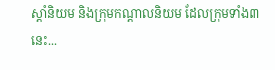ស្ដាំនិយម និងក្រុមកណ្ដាលនិយម ដែលក្រុមទាំង៣នេះ...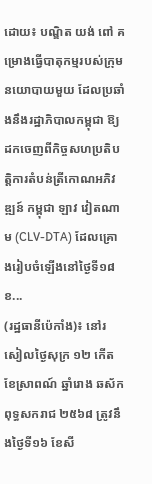ដោយ៖ បណ្ឌិត យង់ ពៅ គម្រោងធ្វើបាតុកម្មរបស់ក្រុមនយោបាយមួយ ដែលប្រឆាំងនឹងរដ្ឋាភិបាលកម្ពុជា ឱ្យដកចេញពីកិច្ចសហប្រតិបត្តិការតំបន់ត្រីកោណអភិវឌ្ឍន៍ កម្ពុជា ឡាវ វៀតណាម (CLV-DTA) ដែលគ្រោងរៀបចំឡើងនៅថ្ងៃទី១៨ ខ...
(រដ្ឋធានីប៉េកាំង)៖ នៅរសៀលថ្ងៃសុក្រ ១២ កើត ខែស្រាពណ៍ ឆ្នាំរោង ឆស័ក ពុទ្ធសករាជ ២៥៦៨ ត្រូវនឹងថ្ងៃទី១៦ ខែសី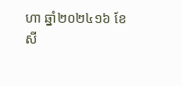ហា ឆ្នាំ២០២៤១៦ ខែសី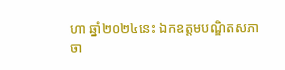ហា ឆ្នាំ២០២៤នេះ ឯកឧត្ដមបណ្ឌិតសភាចា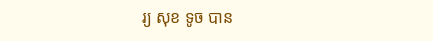រ្យ សុខ ទូច បាន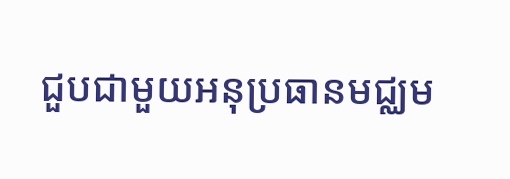ជួបជាមួយអនុប្រធានមជ្ឈម